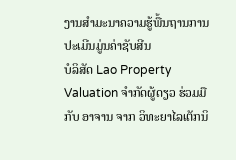ງານສໍາມະນາຄວາມຮູ້ພື້ນຖານການປະເມີນມູ່ນຄ່າຊັບສີນ
ບໍລິສັດ Lao Property Valuation ຈໍາກັດຜູ້ດຽວ ຮ່ວມມືກັບ ອາຈານ ຈາກ ວິທະຍາໄລເຕັກນິ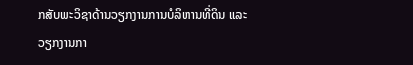ກສັບພະວິຊາດ້ານວຽກງານການບໍລິຫານທີ່ດິນ ແລະ ວຽກງານກາ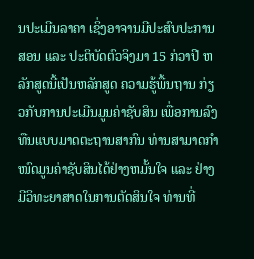ນປະເມີນລາຄາ ເຊິ່ງອາຈານມີປະສົບປະການສອນ ແລະ ປະຕິບັດຕົວຈິງມາ 15 ກ່ວາປີ ຫລັກສູດນີ້ເປັນຫລັກສູດ ຄວາມຮູ້ພື້ນຖານ ກ່ຽວກັບການປະເມີນມູນຄ່າຊັບສິນ ເພື່ອການລົງທືນແບບມາດຕະຖານສາກົນ ທ່ານສາມາດກຳໜົດມູນຄ່າຊັບສິນໄດ້ຢ່າງຫມັ້ນໃຈ ແລະ ຢ່າງມີວິທະຍາສາດໃນການຕັດສິນໃຈ ທ່ານທີ່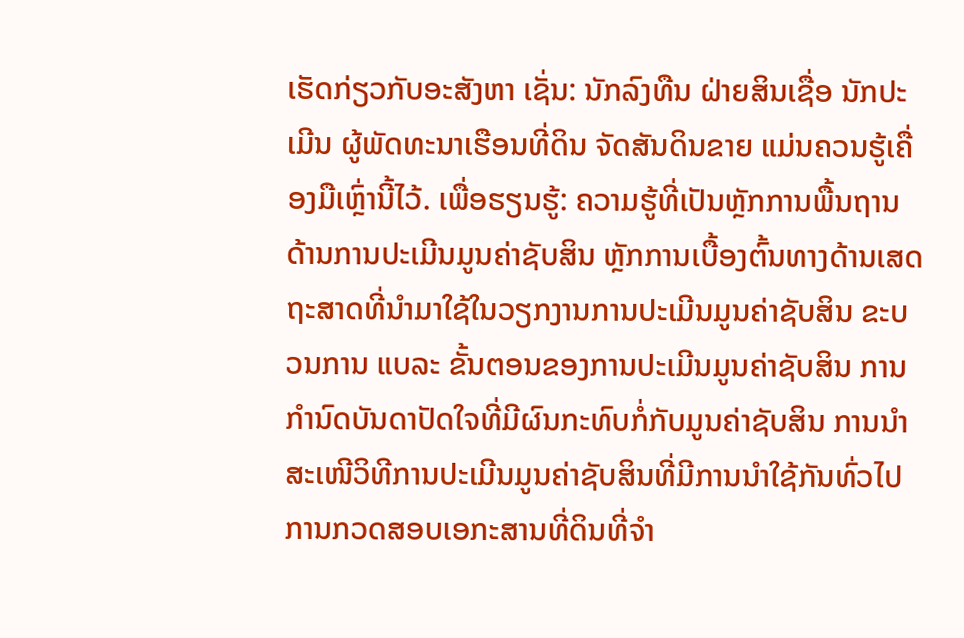ເຮັດກ່ຽວກັບອະສັງຫາ ເຊັ່ນ: ນັກລົງທືນ ຝ່າຍສິນເຊື່ອ ນັກປະເມີນ ຜູ້ພັດທະນາເຮືອນທີ່ດິນ ຈັດສັນດິນຂາຍ ແມ່ນຄວນຮູ້ເຄື່ອງມືເຫຼົ່ານີ້ໄວ້. ເພື່ອຮຽນຮູ້: ຄວາມຮູ້ທີ່ເປັນຫຼັກການພື້ນຖານດ້ານການປະເມີນມູນຄ່າຊັບສິນ ຫຼັກການເບື້ອງຕົ້ນທາງດ້ານເສດຖະສາດທີ່ນໍາມາໃຊ້ໃນວຽກງານການປະເມີນມູນຄ່າຊັບສິນ ຂະບວນການ ແບລະ ຂັ້ນຕອນຂອງການປະເມີນມູນຄ່າຊັບສິນ ການກໍານົດບັນດາປັດໃຈທີ່ມີຜົນກະທົບກໍ່ກັບມູນຄ່າຊັບສິນ ການນໍາສະເໜີວິທີການປະເມີນມູນຄ່າຊັບສິນທີ່ມີການນໍາໃຊ້ກັນທົ່ວໄປ ການກວດສອບເອກະສານທີ່ດິນທີ່ຈໍາ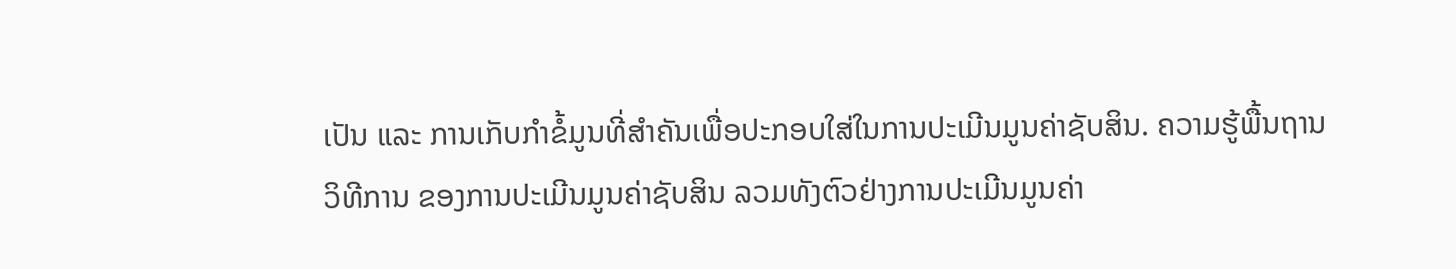ເປັນ ແລະ ການເກັບກໍາຂໍ້ມູນທີ່ສໍາຄັນເພື່ອປະກອບໃສ່ໃນການປະເມີນມູນຄ່າຊັບສິນ. ຄວາມຮູ້ພື້ນຖານວິທີການ ຂອງການປະເມີນມູນຄ່າຊັບສິນ ລວມທັງຕົວຢ່າງການປະເມີນມູນຄ່າ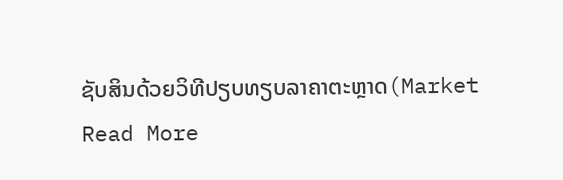ຊັບສິນດ້ວຍວິທີປຽບທຽບລາຄາຕະຫຼາດ(Market
Read More